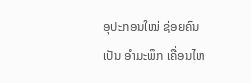ອຸປະກອນໃໝ່ ຊ່ອຍຄົນ ເປັນ ອຳມະພຶກ ເຄື່ອນໄຫ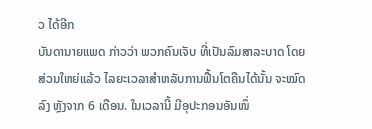ວ ໄດ້ອີກ
ບັນດານາຍແພດ ກ່າວວ່າ ພວກຄົນເຈັບ ທີ່ເປັນລົມສາລະບາດ ໂດຍສ່ວນໃຫຍ່ແລ້ວ ໄລຍະເວລາສຳຫລັບການຟື້ນໂຕຄືນໄດ້ນັ້ນ ຈະໝົດລົງ ຫຼັງຈາກ 6 ເດືອນ. ໃນເວລານີ້ ມີອຸປະກອນອັນໜຶ່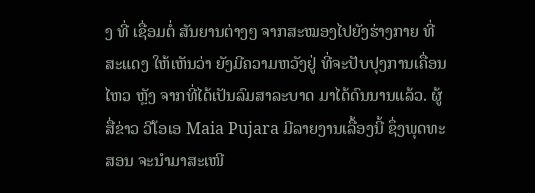ງ ທີ່ ເຊື່ອມຕໍ່ ສັນຍານຕ່າງໆ ຈາກສະໝອງໄປຍັງຮ່າງກາຍ ທີ່ສະແດງ ໃຫ້ເຫັນວ່າ ຍັງມີຄວາມຫວັງຢູ່ ທີ່ຈະປັບປຸງການເຄື່ອນໄຫວ ຫຼັງ ຈາກທີ່ໄດ້ເປັນລົມສາລະບາດ ມາໄດ້ດົນນານແລ້ວ. ຜູ້ສື່ຂ່າວ ວີໂອເອ Maia Pujara ມີລາຍງານເລື້ອງນີ້ ຊຶ່ງພຸດທະສອນ ຈະນຳມາສະເໜີ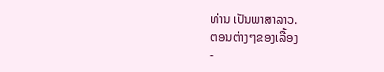ທ່ານ ເປັນພາສາລາວ.
ຕອນຕ່າງໆຂອງເລື້ອງ
-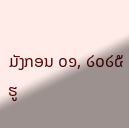ມັງກອນ ໐໑, ໒໐໒໕
ຮູ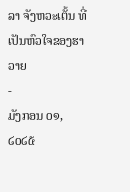ລາ ຈັງຫວະເຕັ້ນ ທີ່ເປັນຫົວໃຈຂອງຮາວາຍ
-
ມັງກອນ ໐໑, ໒໐໒໕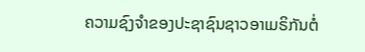ຄວາມຊົງຈໍາຂອງປະຊາຊົນຊາວອາເມຣິກັນຕໍ່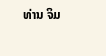ທ່ານ ຈິມ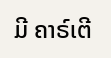ມີ ຄາຣ໌ເຕີ